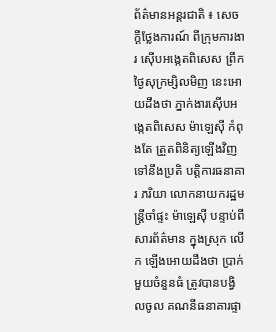ព័ត៌មានអន្តរជាតិ ៖ សេចក្តីថ្លែងការណ៍ ពីក្រុមការងារ ស៊ើបអង្កេតពិសេស ព្រឹកថ្ងៃសុក្រម្សិលមិញ នេះអោយដឹងថា ភ្នាក់ងារស៊ើបអង្កេតពិសេស ម៉ាឡេស៊ី កំពុងតែ ត្រួតពិនិត្យឡើងវិញ ទៅនឹងប្រតិ បត្តិការធនាគារ ភរិយា លោកនាយករដ្ឋមន្រ្តីចាំផ្ទះ ម៉ាឡេស៊ី បន្ទាប់ពីសារព័ត៌មាន ក្នុងស្រុក លើក ឡើងអោយដឹងថា ប្រាក់មួយចំនួនធំ ត្រូវបានបង្វិលចូល គណនីធនាគារផ្ទា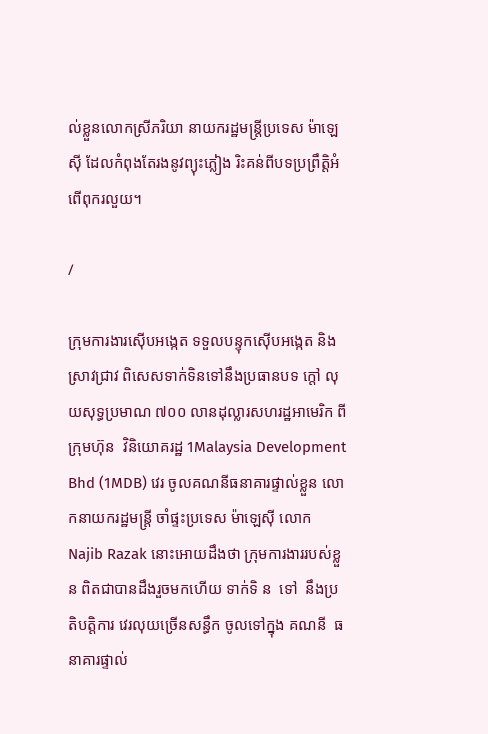ល់ខ្លួនលោកស្រីភរិយា នាយករដ្ឋមន្រ្តីប្រទេស ម៉ាឡេស៊ី ដែលកំពុងតែរងនូវព្យុះភ្លៀង រិះគន់ពីបទប្រព្រឹត្តិអំពើពុករលួយ។

/

ក្រុមការងារស៊ើបអង្កេត ទទួលបន្ទុកស៊ើបអង្កេត និងស្រាវជ្រាវ ពិសេសទាក់ទិនទៅនឹងប្រធានបទ ក្តៅ លុយសុទ្ធប្រមាណ ៧០០ លានដុល្លារសហរដ្ឋអាមេរិក ពី    ក្រុមហ៊ុន  វិនិយោគរដ្ឋ 1Malaysia Development Bhd (1MDB) វេរ ចូលគណនីធនាគារផ្ទាល់ខ្លួន លោកនាយករដ្ឋមន្រ្តី ចាំផ្ទះប្រទេស ម៉ាឡេស៊ី លោក Najib Razak នោះអោយដឹងថា ក្រុមការងាររបស់ខ្លួន ពិតជាបានដឹងរួចមកហើយ ទាក់ទិ ន  ទៅ  នឹងប្រតិបត្តិការ វេរលុយច្រើនសន្ធឹក ចូលទៅក្នុង គណនី  ធនាគារផ្ទាល់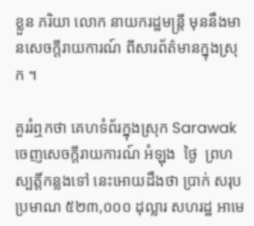ខ្លួន ភរិយា លោក នាយករដ្ឋមន្រ្តី មុននឹងមានសេចក្តីរាយការណ៍ ពីសារព័ត៌មានក្នុងស្រុក ។

គួររំឮកថា គេហទំព័រក្នុងស្រុក Sarawak ចេញសេចក្តីរាយការណ៍ អំឡុង  ថ្ងៃ  ព្រហស្បត្តិ៍កន្លងទៅ នេះអោយដឹងថា ប្រាក់ សរុប   ប្រមាណ ៥២៣,០០០ ដុល្លារ សហរដ្ឋ អាមេ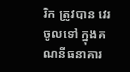រិក ត្រូវបាន វេរចូលទៅ ក្នុងគណនីធនាគារ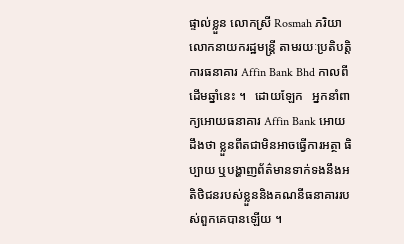ផ្ទាល់ខ្លួន លោកស្រី Rosmah ភរិយា  លោកនាយករដ្ឋមន្រ្តី តាមរយៈប្រតិបត្តិ ការធនាគារ Affin Bank Bhd កាលពីដើមឆ្នាំនេះ ។   ដោយឡែក   អ្នកនាំពាក្យអោយធនាគារ Affin Bank អោយដឹងថា ខ្លួនពីតជាមិនអាចធ្វើការអត្ថា ធិប្បាយ ឬបង្ហាញព័ត៌មានទាក់ទងនឹងអតិថិជនរបស់ខ្លួននិងគណនីធនាគាររបស់ពួកគេបានឡើយ ។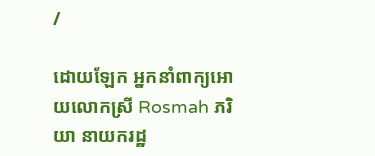/

ដោយឡែក អ្នកនាំពាក្យអោយលោកស្រី Rosmah ភរិយា នាយករដ្ឋ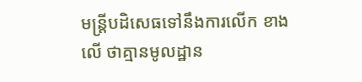មន្រ្តីបដិសេធទៅនឹងការលើក ខាងលើ ថាគ្មានមូលដ្ឋាន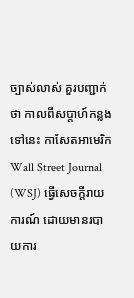ច្បាស់លាស់ គួរបញ្ជាក់ថា កាលពីសប្តាហ៍កន្លងទៅនេះ កាសែតអាមេរិក Wall Street Journal (WSJ) ធ្វើសេចក្តីរាយការណ៍ ដោយមានរបាយការ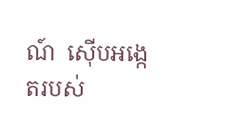ណ៍  ស៊ើបអង្កេតរបស់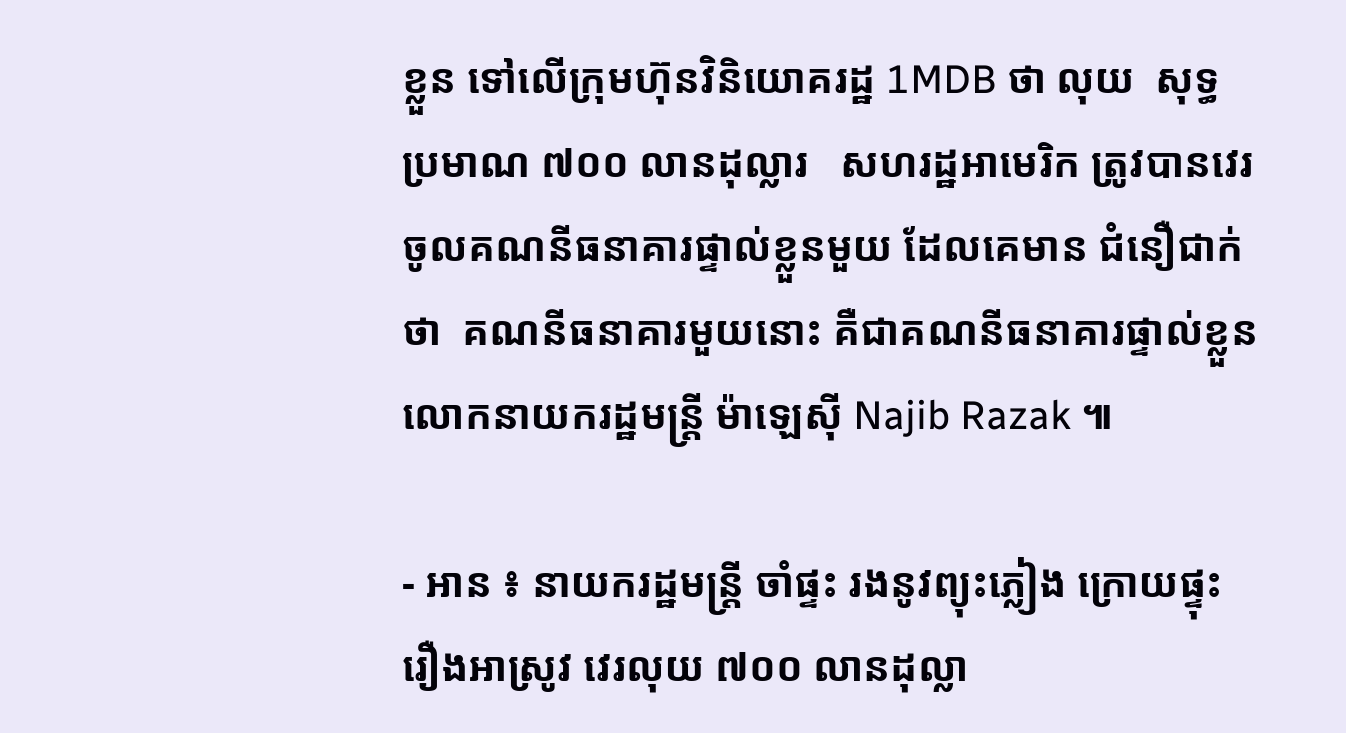ខ្លួន ទៅលើក្រុមហ៊ុនវិនិយោគរដ្ឋ 1MDB ថា លុយ  សុទ្ធ ប្រមាណ ៧០០ លានដុល្លារ   សហរដ្ឋអាមេរិក ត្រូវបានវេរចូលគណនីធនាគារផ្ទាល់ខ្លួនមួយ ដែលគេមាន ជំនឿជាក់ថា  គណនីធនាគារមួយនោះ គឺជាគណនីធនាគារផ្ទាល់ខ្លួន លោកនាយករដ្ឋមន្រ្តី ម៉ាឡេស៊ី Najib Razak ៕

- អាន ៖ នាយករដ្ឋមន្រ្តី ចាំផ្ទះ រងនូវព្យុះភ្លៀង ក្រោយផ្ទុះរឿងអាស្រូវ វេរលុយ ៧០០ លានដុល្លា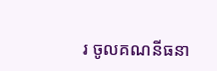រ ចូលគណនីធនា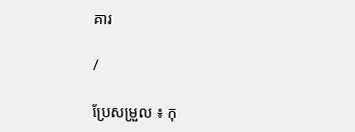គារ

/

ប្រែសម្រួល ៖ កុ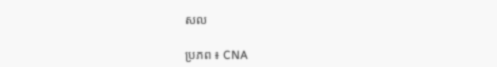សល

ប្រភព ៖ CNA